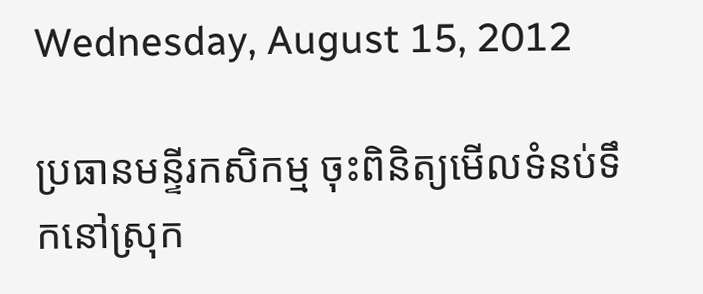Wednesday, August 15, 2012

ប្រធានមន្ទីរកសិកម្ម ចុះពិនិត្យមើលទំនប់ទឹកនៅស្រុក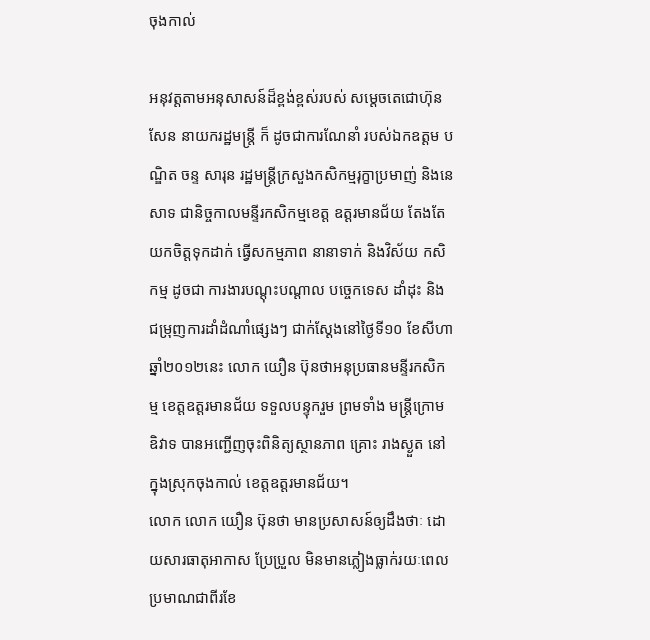ចុងកាល់

អនុវត្តតាមអនុសាសន៍ដ៏ខ្ពង់ខ្ពស់របស់ សម្ដេចតេជោហ៊ុនសែន នាយករដ្ឋមន្ត្រី ក៏ ដូចជាការណែនាំ របស់ឯកឧត្ដម បណ្ឌិត ចន្ទ សារុន រដ្ឋមន្ត្រីក្រសួងកសិកម្មរុក្ខាប្រមាញ់ និងនេសាទ ជានិច្ចកាលមន្ទីរកសិកម្មខេត្ត ឧត្ដរមានជ័យ តែងតែយកចិត្តទុកដាក់ ធ្វើសកម្មភាព នានាទាក់ និងវិស័យ កសិកម្ម ដូចជា ការងារបណ្ដុះបណ្ដាល បច្ចេកទេស ដាំដុះ និង ជម្រុញការដាំដំណាំផ្សេងៗ ជាក់ស្ដែងនៅថ្ងៃទី១០ ខែសីហា ឆ្នាំ២០១២នេះ លោក យឿន ប៊ុនថាអនុប្រធានមន្ទីរកសិកម្ម ខេត្តឧត្ដរមានជ័យ ទទួលបន្ទុករួម ព្រមទាំង មន្ត្រីក្រោមឧិវាទ បានអញ្ជើញចុះពិនិត្យស្ថានភាព គ្រោះ រាងស្ងួត នៅក្នុងស្រុកចុងកាល់ ខេត្តឧត្ដរមានជ័យ។
លោក លោក យឿន ប៊ុនថា មានប្រសាសន៍ឲ្យដឹងថាៈ ដោយសារធាតុអាកាស ប្រែប្រួល មិនមានភ្លៀងធ្លាក់រយៈពេល ប្រមាណជាពីរខែ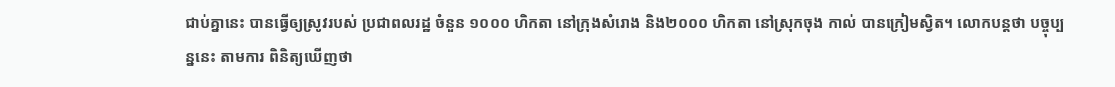ជាប់គ្នានេះ បានធ្វើឲ្យស្រូវរបស់ ប្រជាពលរដ្ឋ ចំនួន ១០០០ ហិកតា នៅក្រុងសំរោង និង២០០០ ហិកតា នៅស្រុកចុង កាល់ បានក្រៀមស្វិត។ លោកបន្តថា បច្ចុប្បន្ននេះ តាមការ ពិនិត្យឃើញថា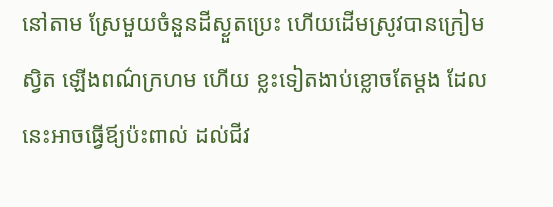នៅតាម ស្រែមួយចំនួនដីស្ងួតប្រេះ ហើយដើមស្រូវបានក្រៀមស្វិត ឡើងពណ៌ក្រហម ហើយ ខ្លះទៀតងាប់ខ្លោចតែម្ដង ដែលនេះអាចធ្វើឪ្យប៉ះពាល់ ដល់ជីវ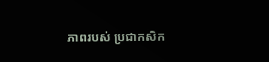ភាពរបស់ ប្រជាកសិក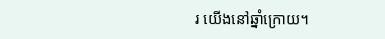រ យើងនៅឆ្នាំក្រោយ។